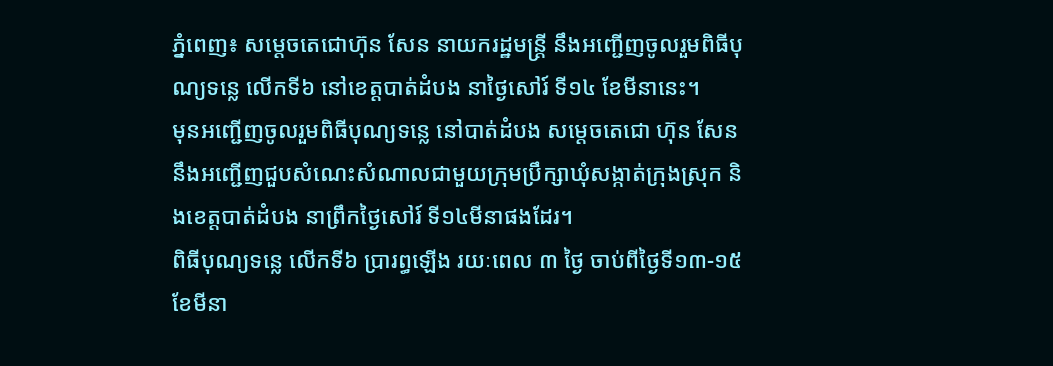ភ្នំពេញ៖ សម្តេចតេជោហ៊ុន សែន នាយករដ្ឋមន្ត្រី នឹងអញ្ជើញចូលរួមពិធីបុណ្យទន្លេ លើកទី៦ នៅខេត្តបាត់ដំបង នាថ្ងៃសៅរ៍ ទី១៤ ខែមីនានេះ។
មុនអញ្ជើញចូលរួមពិធីបុណ្យទន្លេ នៅបាត់ដំបង សម្តេចតេជោ ហ៊ុន សែន នឹងអញ្ជើញជួបសំណេះសំណាលជាមួយក្រុមប្រឹក្សាឃុំសង្កាត់ក្រុងស្រុក និងខេត្តបាត់ដំបង នាព្រឹកថ្ងៃសៅរ៍ ទី១៤មីនាផងដែរ។
ពិធីបុណ្យទន្លេ លើកទី៦ ប្រារព្ធឡើង រយៈពេល ៣ ថ្ងៃ ចាប់ពីថ្ងៃទី១៣-១៥ ខែមីនា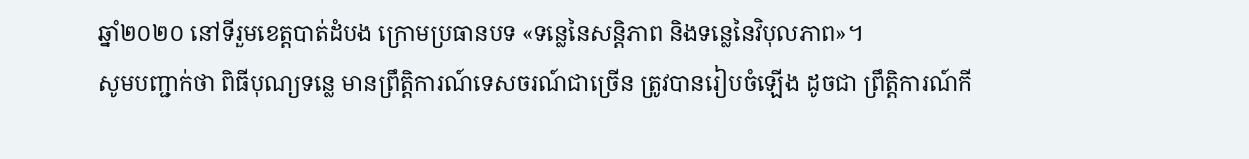ឆ្នាំ២០២០ នៅទីរួមខេត្តបាត់ដំបង ក្រោមប្រធានបទ «ទន្លេនៃសន្តិភាព និងទន្លេនៃវិបុលភាព»។
សូមបញ្ជាក់ថា ពិធីបុណ្យទន្លេ មានព្រឹត្តិការណ៍ទេសចរណ៍ជាច្រើន ត្រូវបានរៀបចំឡើង ដូចជា ព្រឹត្តិការណ៍កី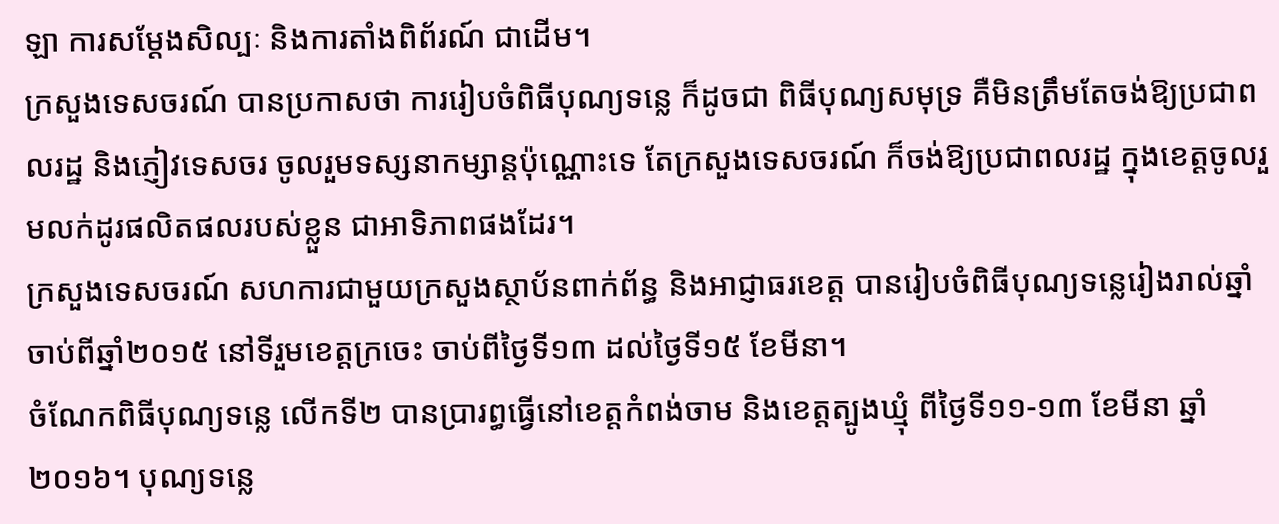ឡា ការសម្ដែងសិល្បៈ និងការតាំងពិព័រណ៍ ជាដើម។
ក្រសួងទេសចរណ៍ បានប្រកាសថា ការរៀបចំពិធីបុណ្យទន្លេ ក៏ដូចជា ពិធីបុណ្យសមុទ្រ គឺមិនត្រឹមតែចង់ឱ្យប្រជាពលរដ្ឋ និងភ្ញៀវទេសចរ ចូលរួមទស្សនាកម្សាន្តប៉ុណ្ណោះទេ តែក្រសួងទេសចរណ៍ ក៏ចង់ឱ្យប្រជាពលរដ្ឋ ក្នុងខេត្តចូលរួមលក់ដូរផលិតផលរបស់ខ្លួន ជាអាទិភាពផងដែរ។
ក្រសួងទេសចរណ៍ សហការជាមួយក្រសួងស្ថាប័នពាក់ព័ន្ធ និងអាជ្ញាធរខេត្ត បានរៀបចំពិធីបុណ្យទន្លេរៀងរាល់ឆ្នាំ ចាប់ពីឆ្នាំ២០១៥ នៅទីរួមខេត្តក្រចេះ ចាប់ពីថ្ងៃទី១៣ ដល់ថ្ងៃទី១៥ ខែមីនា។
ចំណែកពិធីបុណ្យទន្លេ លើកទី២ បានប្រារព្ធធ្វើនៅខេត្តកំពង់ចាម និងខេត្តត្បូងឃ្មុំ ពីថ្ងៃទី១១-១៣ ខែមីនា ឆ្នាំ២០១៦។ បុណ្យទន្លេ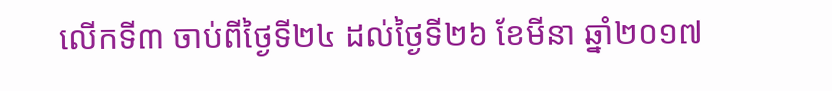លើកទី៣ ចាប់ពីថ្ងៃទី២៤ ដល់ថ្ងៃទី២៦ ខែមីនា ឆ្នាំ២០១៧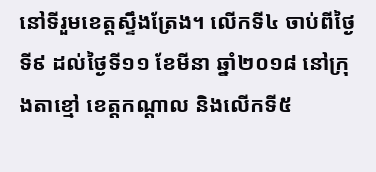នៅទីរួមខេត្តស្ទឹងត្រែង។ លើកទី៤ ចាប់ពីថ្ងៃទី៩ ដល់ថ្ងៃទី១១ ខែមីនា ឆ្នាំ២០១៨ នៅក្រុងតាខ្មៅ ខេត្តកណ្តាល និងលើកទី៥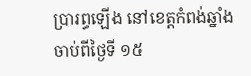ប្រារព្ធឡើង នៅខេត្តកំពង់ឆ្នាំង ចាប់ពីថ្ងៃទី ១៥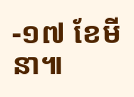-១៧ ខែមីនា៕